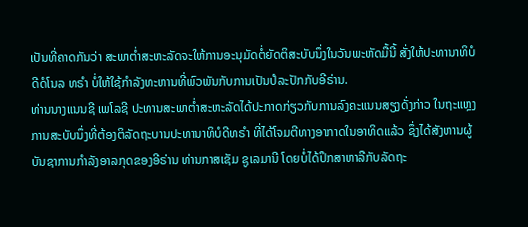ເປັນທີ່ຄາດກັນວ່າ ສະພາຕ່ຳສະຫະລັດຈະໃຫ້ການອະນຸມັດຕໍ່ຍັດຕິສະບັບນຶ່ງໃນວັນພະຫັດມື້ນີ້ ສັ່ງໃຫ້ປະທານາທິບໍດີດໍໂນລ ທຣຳ ບໍ່ໃຫ້ໃຊ້ກຳລັງທະຫານທີ່ພົວພັນກັບການເປັນປໍລະປັກກັບອີຣ່ານ.
ທ່ານນາງແນນຊີ ເພໂລຊີ ປະທານສະພາຕ່ຳສະຫະລັດໄດ້ປະກາດກ່ຽວກັບການລົງຄະແນນສຽງດັ່ງກ່າວ ໃນຖະແຫຼງການສະບັບນຶ່ງທີ່ຕ້ອງຕິລັດຖະບານປະທານາທິບໍດີທຣຳ ທີ່ໄດ້ໂຈມຕີທາງອາກາດໃນອາທິດແລ້ວ ຊຶ່ງໄດ້ສັງຫານຜູ້ບັນຊາການກຳລັງອາລກຸດຂອງອີຣ່ານ ທ່ານກາສເຊັມ ຊູເລມານີ ໂດຍບໍ່ໄດ້ປຶກສາຫາລືກັບລັດຖະ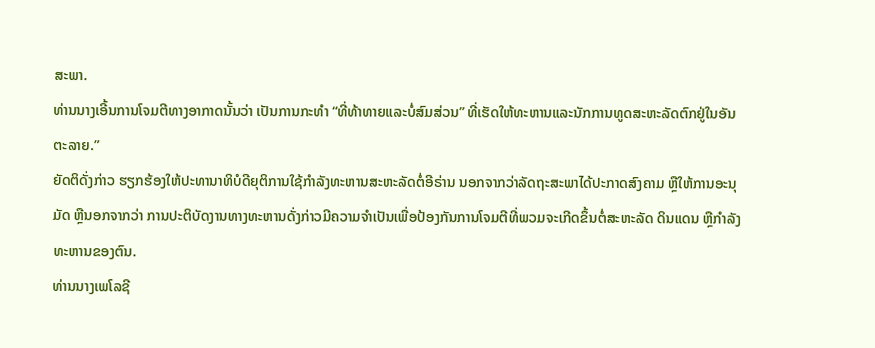ສະພາ.
ທ່ານນາງເອີ້ນການໂຈມຕີທາງອາກາດນັ້ນວ່າ ເປັນການກະທຳ “ທີ່ທ້າທາຍແລະບໍ່ສົມສ່ວນ” ທີ່ເຮັດໃຫ້ທະຫານແລະນັກການທູດສະຫະລັດຕົກຢູ່ໃນອັນຕະລາຍ.”
ຍັດຕິດັ່ງກ່າວ ຮຽກຮ້ອງໃຫ້ປະທານາທິບໍດີຍຸຕິການໃຊ້ກຳລັງທະຫານສະຫະລັດຕໍ່ອີຣ່ານ ນອກຈາກວ່າລັດຖະສະພາໄດ້ປະກາດສົງຄາມ ຫຼືໃຫ້ການອະນຸມັດ ຫຼືນອກຈາກວ່າ ການປະຕິບັດງານທາງທະຫານດັ່ງກ່າວມີຄວາມຈຳເປັນເພື່ອປ້ອງກັນການໂຈມຕີທີ່ພວມຈະເກີດຂຶ້ນຕໍ່ສະຫະລັດ ດິນແດນ ຫຼືກຳລັງທະຫານຂອງຕົນ.
ທ່ານນາງເພໂລຊີ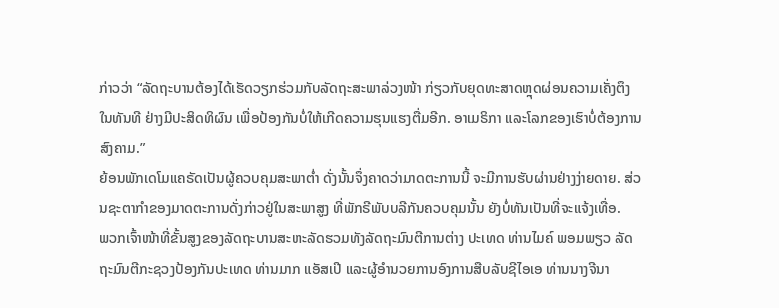ກ່າວວ່າ “ລັດຖະບານຕ້ອງໄດ້ເຮັດວຽກຮ່ວມກັບລັດຖະສະພາລ່ວງໜ້າ ກ່ຽວກັບຍຸດທະສາດຫຼຸດຜ່ອນຄວາມເຄັ່ງຕຶງ ໃນທັນທີ ຢ່າງມີປະສິດທິຜົນ ເພື່ອປ້ອງກັນບໍ່ໃຫ້ເກີດຄວາມຮຸນແຮງຕື່ມອີກ. ອາເມຣິກາ ແລະໂລກຂອງເຮົາບໍ່ຕ້ອງການສົງຄາມ.”
ຍ້ອນພັກເດໂມແຄຣັດເປັນຜູ້ຄວບຄຸມສະພາຕ່ຳ ດັ່ງນັ້ນຈຶ່ງຄາດວ່າມາດຕະການນີ້ ຈະມີການຮັບຜ່ານຢ່າງງ່າຍດາຍ. ສ່ວນຊະຕາກຳຂອງມາດຕະການດັ່ງກ່າວຢູ່ໃນສະພາສູງ ທີ່ພັກຣີພັບບລີກັນຄວບຄຸມນັ້ນ ຍັງບໍ່ທັນເປັນທີ່ຈະແຈ້ງເທື່ອ.
ພວກເຈົ້າໜ້າທີ່ຂັ້ນສູງຂອງລັດຖະບານສະຫະລັດຮວມທັງລັດຖະມົນຕີການຕ່າງ ປະເທດ ທ່ານໄມຄ໌ ພອມພຽວ ລັດຖະມົນຕີກະຊວງປ້ອງກັນປະເທດ ທ່ານມາກ ແອັສເປີ ແລະຜູ້ອຳນວຍການອົງການສືບລັບຊີໄອເອ ທ່ານນາງຈີນາ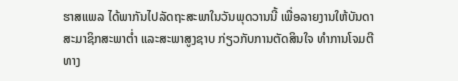ຮາສແພລ ໄດ້ພາກັນໄປລັດຖະສະພາໃນວັນພຸດວານນີ້ ເພື່ອລາຍງານໃຫ້ບັນດາສະມາຊິກສະພາຕ່ຳ ແລະສະພາສູງຊາບ ກ່ຽວກັບການຕັດສິນໃຈ ທຳການໂຈມຕີທາງ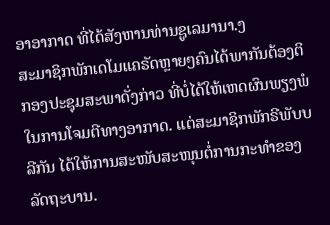ອາອາກາດ ທີ່ໄດ້ສັງຫານທ່ານຊູເລມານາ.ງ
ສະມາຊິກພັກເດໂມແຄຣັດຫຼາຍໆຄົນໄດ້ພາກັນຕ້ອງຕິກອງປະຊຸມສະພາດັ່ງກ່າວ ທີ່ບໍ່ໄດ້ໃຫ້ເຫດຜົນພຽງພໍໃນການໂຈມຕີທາງອາກາດ. ແຕ່ສະມາຊິກພັກຣີພັບບລີກັນ ໄດ້ໃຫ້ການສະໜັບສະໜຸນຕໍ່ການກະທຳຂອງລັດຖະບານ.